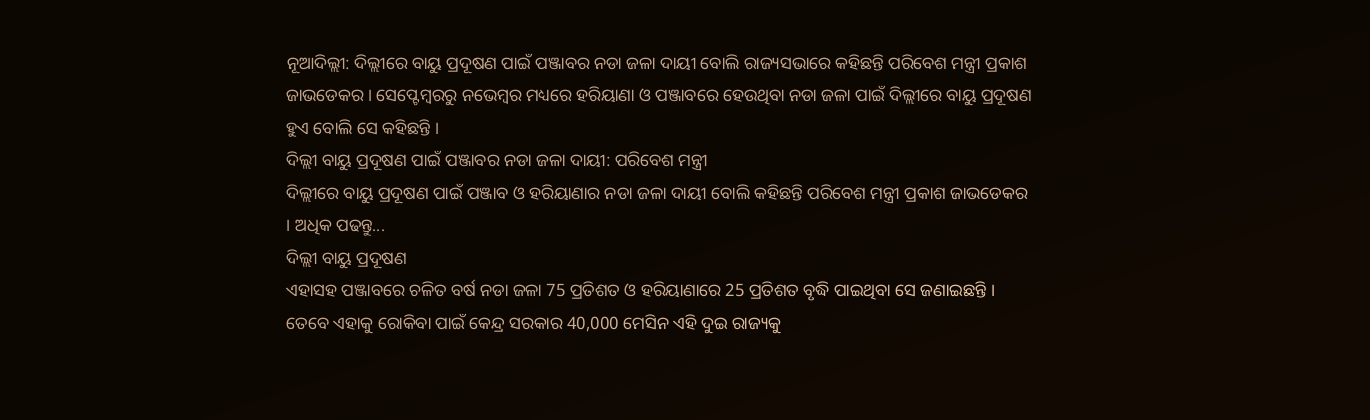ନୂଆଦିଲ୍ଲୀ: ଦିଲ୍ଲୀରେ ବାୟୁ ପ୍ରଦୂଷଣ ପାଇଁ ପଞ୍ଜାବର ନଡା ଜଳା ଦାୟୀ ବୋଲି ରାଜ୍ୟସଭାରେ କହିଛନ୍ତି ପରିବେଶ ମନ୍ତ୍ରୀ ପ୍ରକାଶ ଜାଭଡେକର । ସେପ୍ଟେମ୍ବରରୁ ନଭେମ୍ବର ମଧ୍ୟରେ ହରିୟାଣା ଓ ପଞ୍ଜାବରେ ହେଉଥିବା ନଡା ଜଳା ପାଇଁ ଦିଲ୍ଲୀରେ ବାୟୁ ପ୍ରଦୂଷଣ ହୁଏ ବୋଲି ସେ କହିଛନ୍ତି ।
ଦିଲ୍ଲୀ ବାୟୁ ପ୍ରଦୂଷଣ ପାଇଁ ପଞ୍ଜାବର ନଡା ଜଳା ଦାୟୀ: ପରିବେଶ ମନ୍ତ୍ରୀ
ଦିଲ୍ଲୀରେ ବାୟୁ ପ୍ରଦୂଷଣ ପାଇଁ ପଞ୍ଜାବ ଓ ହରିୟାଣାର ନଡା ଜଳା ଦାୟୀ ବୋଲି କହିଛନ୍ତି ପରିବେଶ ମନ୍ତ୍ରୀ ପ୍ରକାଶ ଜାଭଡେକର । ଅଧିକ ପଢନ୍ତୁ...
ଦିଲ୍ଲୀ ବାୟୁ ପ୍ରଦୂଷଣ
ଏହାସହ ପଞ୍ଜାବରେ ଚଳିତ ବର୍ଷ ନଡା ଜଳା 75 ପ୍ରତିଶତ ଓ ହରିୟାଣାରେ 25 ପ୍ରତିଶତ ବୃଦ୍ଧି ପାଇଥିବା ସେ ଜଣାଇଛନ୍ତି । ତେବେ ଏହାକୁ ରୋକିବା ପାଇଁ କେନ୍ଦ୍ର ସରକାର 40,000 ମେସିନ ଏହି ଦୁଇ ରାଜ୍ୟକୁ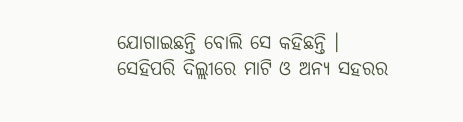ଯୋଗାଇଛନ୍ତି ବୋଲି ସେ କହିଛନ୍ତି ।
ସେହିପରି ଦିଲ୍ଲୀରେ ମାଟି ଓ ଅନ୍ୟ ସହରର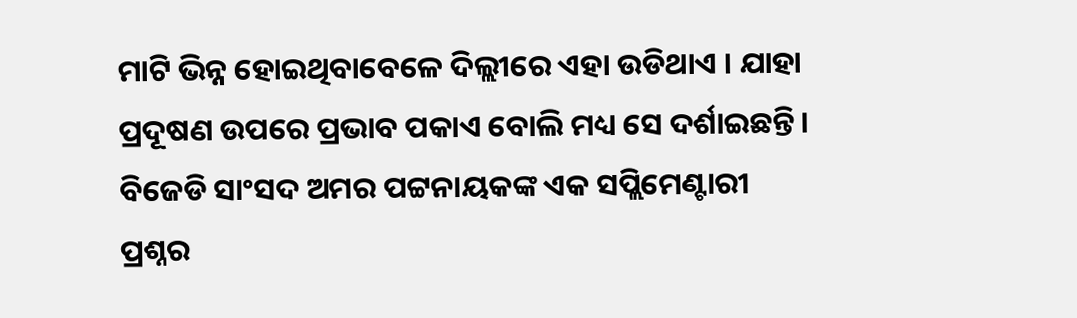ମାଟି ଭିନ୍ନ ହୋଇଥିବାବେଳେ ଦିଲ୍ଲୀରେ ଏହା ଉଡିଥାଏ । ଯାହା ପ୍ରଦୂଷଣ ଉପରେ ପ୍ରଭାବ ପକାଏ ବୋଲି ମଧ୍ୟ ସେ ଦର୍ଶାଇଛନ୍ତି । ବିଜେଡି ସାଂସଦ ଅମର ପଟ୍ଟନାୟକଙ୍କ ଏକ ସପ୍ଲିମେଣ୍ଟାରୀ ପ୍ରଶ୍ନର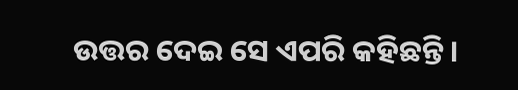ଉତ୍ତର ଦେଇ ସେ ଏପରି କହିଛନ୍ତି ।